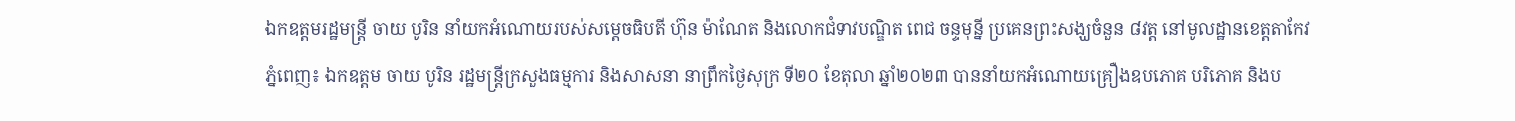ឯកឧត្តមរដ្ឋមន្រ្តី ចាយ បូរិន នាំយកអំណោយរបស់សម្តេចធិបតី ហ៊ុន ម៉ាណែត និងលោកជំទាវបណ្ឌិត ពេជ ចន្ទមុន្នី ប្រគេនព្រះសង្ឃចំនួន ៨វត្ត នៅមូលដ្ឋានខេត្តតាកែវ
ភ្នំពេញ៖ ឯកឧត្តម ចាយ បូរិន រដ្ឋមន្រ្តីក្រសួងធម្មការ និងសាសនា នាព្រឹកថ្ងៃសុក្រ ទី២០ ខែតុលា ឆ្នាំ២០២៣ បាននាំយកអំណោយគ្រឿងឧបភោគ បរិភោគ និងប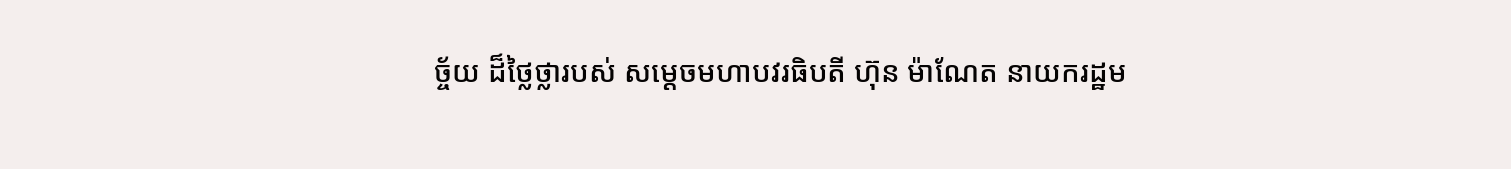ច្ច័យ ដ៏ថ្លៃថ្លារបស់ សម្ដេចមហាបវរធិបតី ហ៊ុន ម៉ាណែត នាយករដ្ឋម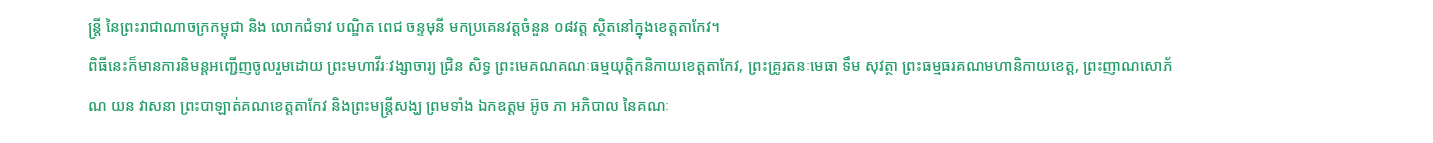ន្រ្តី នៃព្រះរាជាណាចក្រកម្ពុជា និង លោកជំទាវ បណ្ឌិត ពេជ ចន្ទមុនី មកប្រគេនវត្តចំនួន ០៨វត្ត ស្ថិតនៅក្នុងខេត្តតាកែវ។
ពិធីនេះក៏មានការនិមន្តអញ្ជើញចូលរួមដោយ ព្រះមហាវីរៈវង្សាចារ្យ ជ្រិន សិទ្ធ ព្រះមេគណគណៈធម្មយុត្តិកនិកាយខេត្តតាកែវ, ព្រះគ្រូរតនៈមេធា ទឹម សុវត្ថា ព្រះធម្មធរគណមហានិកាយខេត្ត, ព្រះញាណសោភ័ណ យន វាសនា ព្រះបាឡាត់គណខេត្តតាកែវ និងព្រះមន្រ្តីសង្ឃ ព្រមទាំង ឯកឧត្តម អ៊ូច ភា អភិបាល នៃគណៈ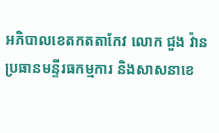អភិបាលខេតកតតាកែវ លោក ជួង វ៉ាន ប្រធានមន្ទីរធកម្មការ និងសាសនាខេ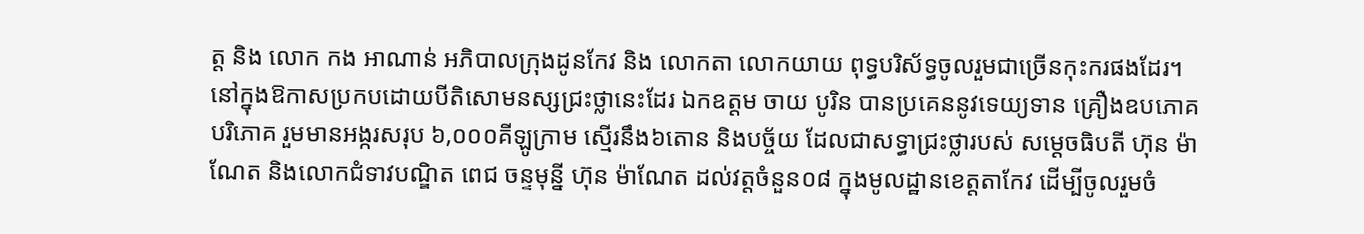ត្ត និង លោក កង អាណាន់ អភិបាលក្រុងដូនកែវ និង លោកតា លោកយាយ ពុទ្ធបរិស័ទ្ធចូលរួមជាច្រើនកុះករផងដែរ។
នៅក្នុងឱកាសប្រកបដោយបីតិសោមនស្សជ្រះថ្លានេះដែរ ឯកឧត្តម ចាយ បូរិន បានប្រគេននូវទេយ្យទាន គ្រឿងឧបភោគ បរិភោគ រួមមានអង្ករសរុប ៦,០០០គីឡូក្រាម ស្មើរនឹង៦តោន និងបច្ច័យ ដែលជាសទ្ធាជ្រះថ្លារបស់ សម្តេចធិបតី ហ៊ុន ម៉ាណែត និងលោកជំទាវបណ្ឌិត ពេជ ចន្ទមុន្នី ហ៊ុន ម៉ាណែត ដល់វត្តចំនួន០៨ ក្នុងមូលដ្ឋានខេត្តតាកែវ ដើម្បីចូលរួមចំ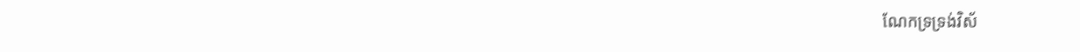ណែកទ្រទ្រង់វិស័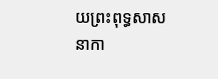យព្រះពុទ្ធសាសនាកា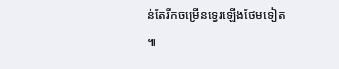ន់តែរីកចម្រើនទ្វេរឡើងថែមទៀត ៕